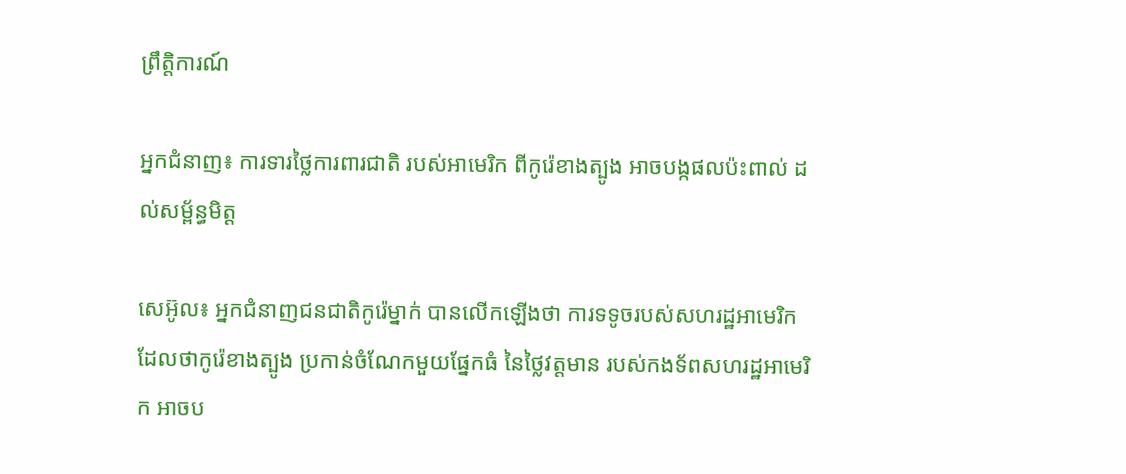ព្រឹត្តិការណ៍

អ្នកជំនាញ៖ ការទារថ្លៃការពារជាតិ របស់អាមេរិក ពីកូរ៉េខាងត្បូង អាចបង្កផលប៉ះពាល់ ដល់សម្ព័ន្ធមិត្ដ

សេអ៊ូល៖ អ្នកជំនាញជនជាតិកូរ៉េម្នាក់ បានលើកឡើងថា ការទទូចរបស់សហរដ្ឋអាមេរិក ដែលថាកូរ៉េខាងត្បូង ប្រកាន់ចំណែកមួយផ្នែកធំ នៃថ្លៃវត្តមាន របស់កងទ័ពសហរដ្ឋអាមេរិក អាចប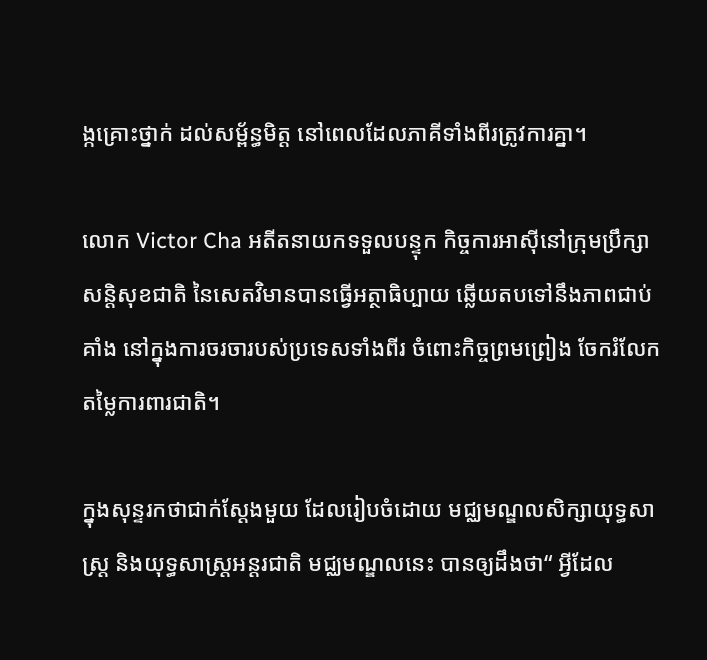ង្កគ្រោះថ្នាក់ ដល់សម្ព័ន្ធមិត្ត នៅពេលដែលភាគីទាំងពីរត្រូវការគ្នា។

លោក Victor Cha អតីតនាយកទទួលបន្ទុក កិច្ចការអាស៊ីនៅក្រុមប្រឹក្សាសន្តិសុខជាតិ នៃសេតវិមានបានធ្វើអត្ថាធិប្បាយ ឆ្លើយតបទៅនឹងភាពជាប់គាំង នៅក្នុងការចរចារបស់ប្រទេសទាំងពីរ ចំពោះកិច្ចព្រមព្រៀង ចែករំលែកតម្លៃការពារជាតិ។

ក្នុងសុន្ទរកថាជាក់ស្តែងមួយ ដែលរៀបចំដោយ មជ្ឈមណ្ឌលសិក្សាយុទ្ធសាស្ត្រ និងយុទ្ធសាស្ត្រអន្តរជាតិ មជ្ឈមណ្ឌលនេះ បានឲ្យដឹងថា“ អ្វីដែល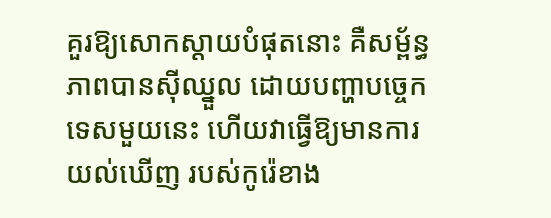គួរឱ្យសោកស្តាយបំផុតនោះ គឺសម្ព័ន្ធភាពបានស៊ីឈ្នួល ដោយបញ្ហាបច្ចេកទេសមួយនេះ ហើយវាធ្វើឱ្យមានការយល់ឃើញ របស់កូរ៉េខាង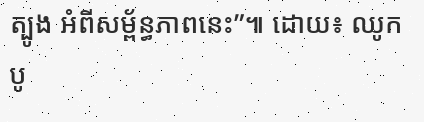ត្បូង អំពីសម្ព័ន្ធភាពនេះ”៕ ដោយ៖ ឈូក បូ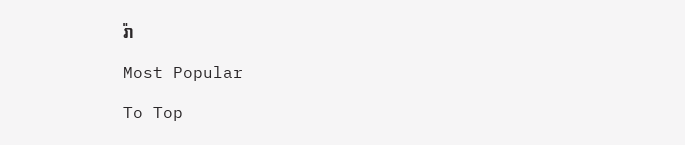រ៉ា

Most Popular

To Top